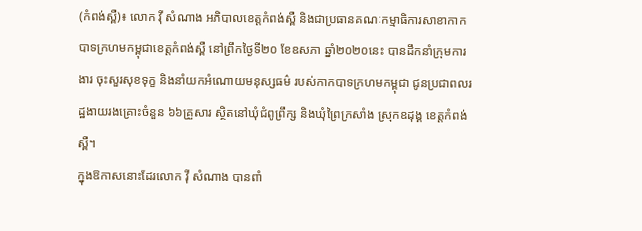(កំពង់ស្ពឺ)៖ លោក វ៉ី សំណាង អភិបាលខេត្តកំពង់ស្ពឺ និងជាប្រធានគណៈកម្មាធិការសាខាកាកបាទក្រហមកម្ពុជាខេត្តកំពង់ស្ពឺ នៅព្រឹកថ្ងៃទី២០ ខែឧសភា ឆ្នាំ២០២០នេះ បានដឹកនាំក្រុមការងារ ចុះសួរសុខទុក្ខ និងនាំយកអំណោយមនុស្សធម៌ របស់កាកបាទក្រហមកម្ពុជា ជូនប្រជាពលរដ្ឋងាយរងគ្រោះចំនួន ៦៦គ្រួសារ ស្ថិតនៅឃុំជំពូព្រឹក្ស និងឃុំព្រៃក្រសាំង ស្រុកឧដុង្គ ខេត្តកំពង់ស្ពឺ។
ក្នុងឱកាសនោះដែរលោក វ៉ី សំណាង បានពាំ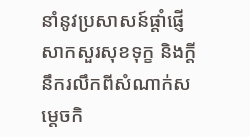នាំនូវប្រសាសន៍ផ្តាំផ្ញើសាកសួរសុខទុក្ខ និងក្តីនឹករលឹកពីសំណាក់សម្តេចកិ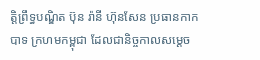ត្តិព្រឹទ្ធបណ្ឌិត ប៊ុន រ៉ានី ហ៊ុនសែន ប្រធានកាកបាទ ក្រហមកម្ពុជា ដែលជានិច្ចកាលសម្តេច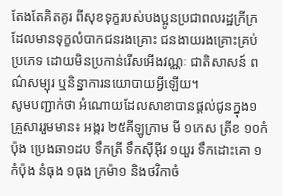តែងតែគិតគូរ ពីសុខទុក្ខរបស់បងប្អូនប្រជាពលរដ្ឋក្រីក្រ ដែលមានទុក្ខលំបាកជនរងគ្រោះ ជនងាយរងគ្រោះគ្រប់ប្រភេទ ដោយមិនប្រកាន់រើសអើងវណ្ណៈ ជាតិសាសន៍ ពណ៌សម្បុរ ឬនិន្នាការនយោបាយអ្វីឡើយ។
សូមបញ្ជាក់ថា អំណោយដែលសាខាបានផ្តល់ជូនក្នុង១គ្រួសាររួមមាន៖ អង្ករ ២៥គីឡូក្រាម មី ១កេស ត្រីខ ១០កំប៉ុង ប្រេងឆា១ដប ទឹកត្រី ទឹកស៊ីអ៊ីវ ១យួរ ទឹកដោះគោ ១កំប៉ុង នំធុង ១ធុង ក្រម៉ា១ និងថវិកាចំ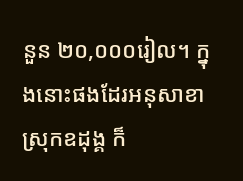នួន ២០,០០០រៀល។ ក្នុងនោះផងដែរអនុសាខាស្រុកឧដុង្គ ក៏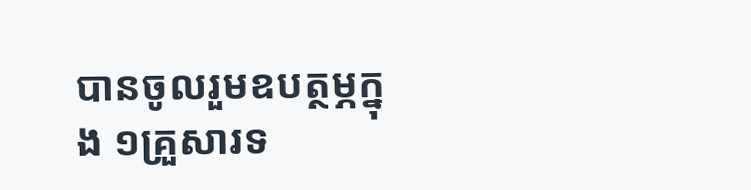បានចូលរួមឧបត្ថម្ភក្នុង ១គ្រួសារទ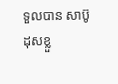ទួលបាន សាប៊ូដុសខ្លួ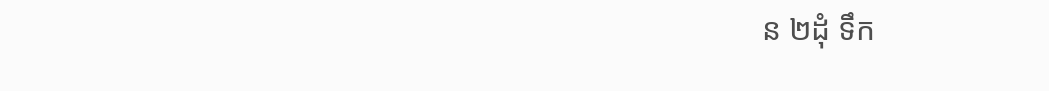ន ២ដុំ ទឹក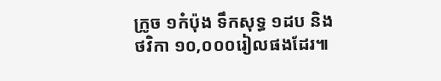ក្រូច ១កំប៉ុង ទឹកសុទ្ធ ១ដប និងថវិកា ១០,០០០រៀលផងដែរ៕